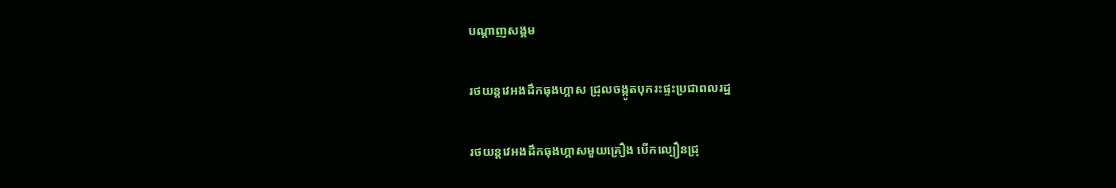បណ្តាញសង្គម

រថយន្តវេអងដឹកធុងហ្គាស ជ្រុលចង្កូតបុករះផ្ទះប្រជាពលរដ្ឋ

រថយន្តវេអងដឹកធុងហ្គាសមួយគ្រឿង បើកល្បឿនជ្រុ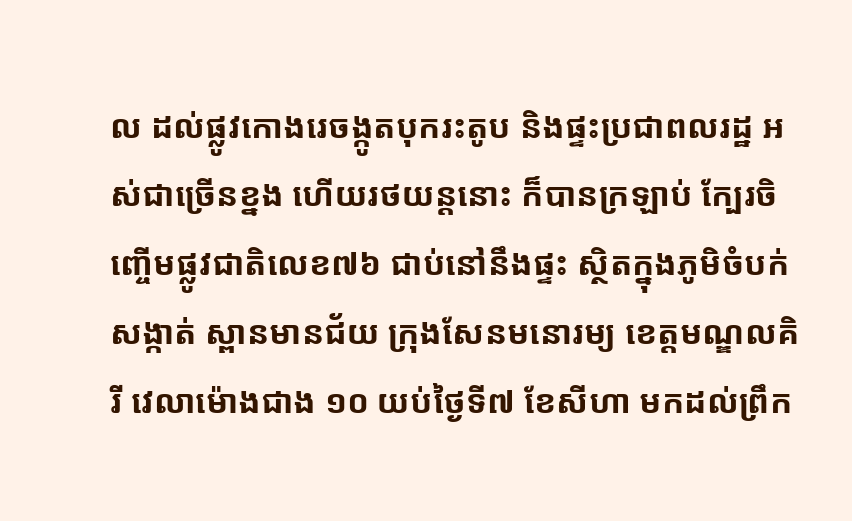ល ដល់ផ្លូវកោងរេចង្កូតបុករះតូប និងផ្ទះប្រជាពលរដ្ឋ អស់ជាច្រើនខ្នង ហើយរថយន្តនោះ ក៏បានក្រឡាប់ ក្បែរចិញ្ចើមផ្លូវជាតិលេខ៧៦ ជាប់នៅនឹងផ្ទះ ស្ថិតក្នុងភូមិចំបក់ សង្កាត់ ស្ពានមានជ័យ ក្រុងសែនមនោរម្យ ខេត្តមណ្ឌលគិរី វេលាម៉ោងជាង ១០ យប់ថ្ងៃទី៧ ខែសីហា មកដល់ព្រឹក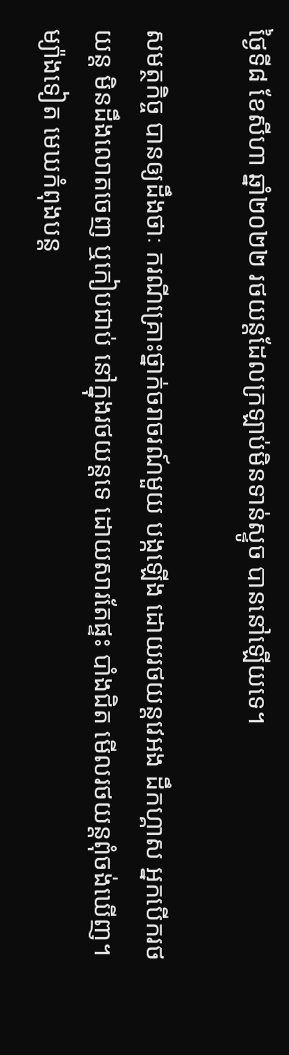ថ្ងៃទី៨ ខែសីហា ឆ្នាំ២០២២ រថយន្តដែលក្រឡាប់មិនទាន់ស្ទូច បាននៅឡើយទេ។

សមត្ថកិច្ច បានឲ្យដឹងថាៈ ករណីគ្រោះថ្នាក់ចរាចរណ៍មួយ បង្កឡើង ដោយរថយន្តវេអង ដឹកហ្គាស អ្នកបើករថយន្ត មិនដឹងលោតចេញ ឬកៀបជាប់ នៅក្នុងរថយន្តទេ ដោយសារតែផ្ទះ បាំងជិត មើលរថយន្តពុំចង់ឃើញ។ ម្យ៉ាងទៀត មេឃកំពុងបន្ត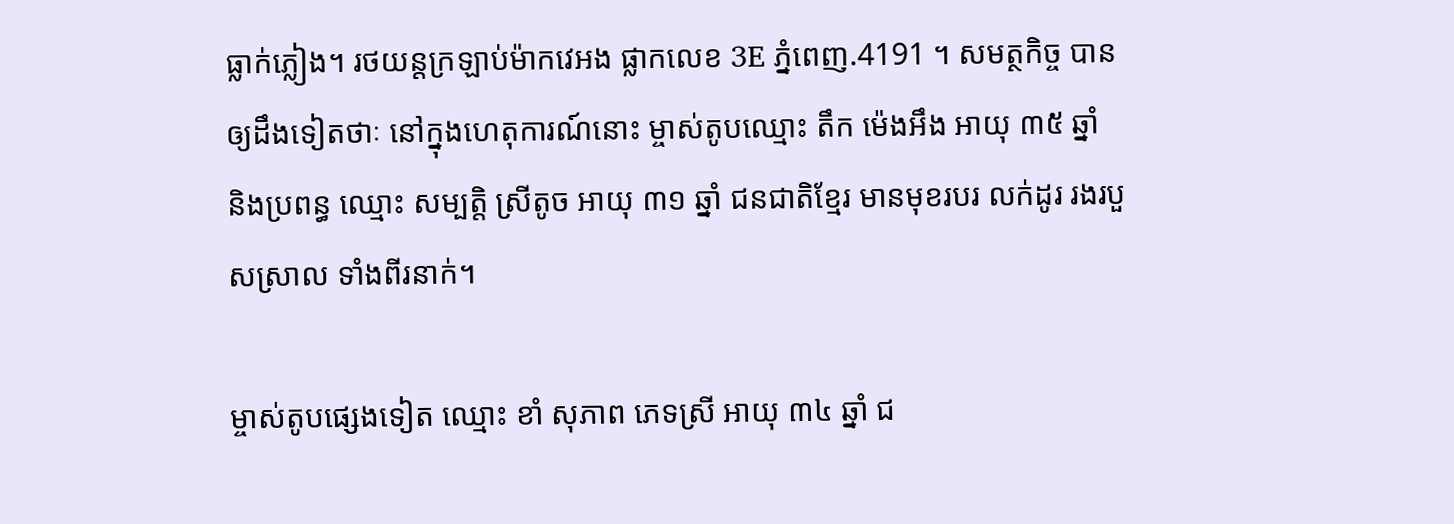ធ្លាក់ភ្លៀង។ រថយន្តក្រឡាប់ម៉ាកវេអង ផ្លាកលេខ 3E ភ្នំពេញ.4191 ។ សមត្ថកិច្ច បានឲ្យដឹងទៀតថាៈ នៅក្នុងហេតុការណ៍នោះ ម្ចាស់តូបឈ្មោះ តឹក ម៉េងអឹង អាយុ ៣៥ ឆ្នាំ និងប្រពន្ធ ឈ្មោះ សម្បត្តិ ស្រីតូច អាយុ ៣១ ឆ្នាំ ជនជាតិខ្មែរ មានមុខរបរ លក់ដូរ រងរបួសស្រាល ទាំងពីរនាក់។

ម្ចាស់តូបផ្សេងទៀត ឈ្មោះ ខាំ សុភាព ភេទស្រី អាយុ ៣៤ ឆ្នាំ ជ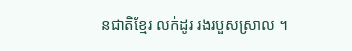នជាតិខ្មែរ លក់ដូរ រងរបួសស្រាល ។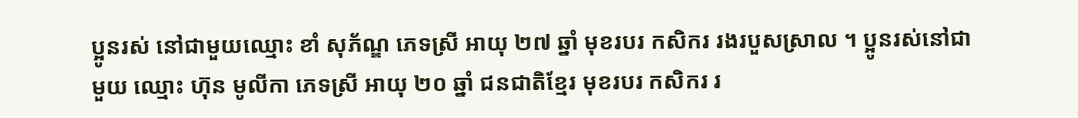ប្អូនរស់ នៅជាមួយឈ្មោះ ខាំ សុភ័ណ្ឌ ភេទស្រី អាយុ ២៧ ឆ្នាំ មុខរបរ កសិករ រងរបួសស្រាល ។ ប្អូនរស់នៅជាមួយ ឈ្មោះ ហ៊ុន មូលីកា ភេទស្រី អាយុ ២០ ឆ្នាំ ជនជាតិខ្មែរ មុខរបរ កសិករ រ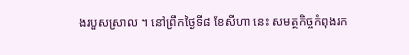ងរបួសស្រាល ។ នៅព្រឹកថ្ងៃទី៨ ខែសីហា នេះ សមត្ថកិច្ចកំពុងរក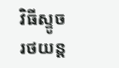វិធីស្ទូចរថយន្ត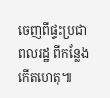ចេញពីផ្ទះប្រជាពលរដ្ឋ ពីកន្លែងកើតហេតុ៕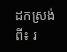ដកស្រង់ពី៖ រ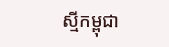ស្មីកម្ពុជា